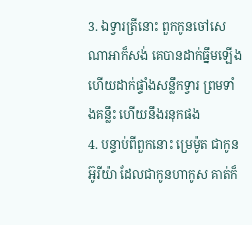3. ឯទ្វារត្រីនោះ ពួកកូនចៅសេណាអាក៏សង់ គេបានដាក់ធ្នឹមឡើង ហើយដាក់ផ្ទាំងសន្លឹកទ្វារ ព្រមទាំងគន្លឹះ ហើយនឹងរនុកផង
4. បន្ទាប់ពីពួកនោះ ម្រេម៉ូត ជាកូនអ៊ូរីយ៉ា ដែលជាកូនហាកូស គាត់ក៏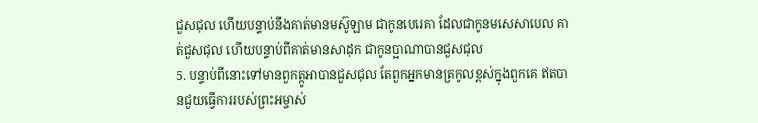ជួសជុល ហើយបន្ទាប់នឹងគាត់មានមស៊ូឡាម ជាកូនបេរេគា ដែលជាកូនមសេសាបេល គាត់ជួសជុល ហើយបន្ទាប់ពីគាត់មានសាដុក ជាកូនប្អាណាបានជួសជុល
5. បន្ទាប់ពីនោះទៅមានពួកត្កូអាបានជួសជុល តែពួកអ្នកមានត្រកូលខ្ពស់ក្នុងពួកគេ ឥតបានជួយធ្វើការរបស់ព្រះអម្ចាស់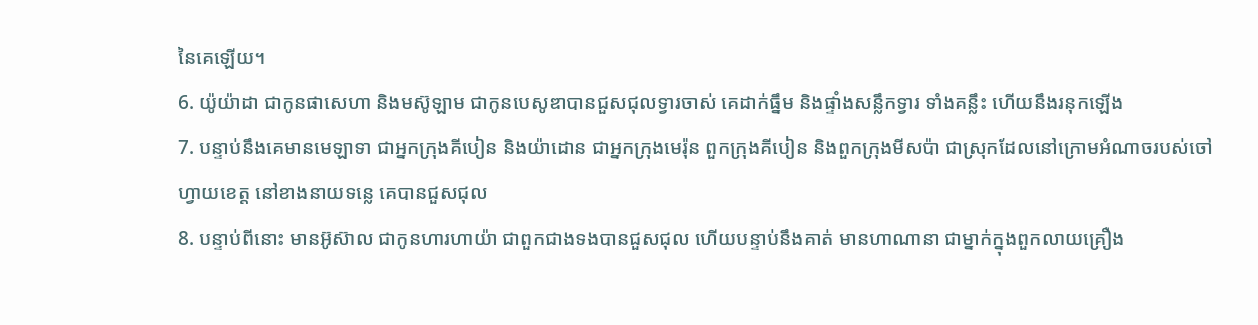នៃគេឡើយ។
6. យ៉ូយ៉ាដា ជាកូនផាសេហា និងមស៊ូឡាម ជាកូនបេសូឌាបានជួសជុលទ្វារចាស់ គេដាក់ធ្នឹម និងផ្ទាំងសន្លឹកទ្វារ ទាំងគន្លឹះ ហើយនឹងរនុកឡើង
7. បន្ទាប់នឹងគេមានមេឡាទា ជាអ្នកក្រុងគីបៀន និងយ៉ាដោន ជាអ្នកក្រុងមេរ៉ុន ពួកក្រុងគីបៀន និងពួកក្រុងមីសប៉ា ជាស្រុកដែលនៅក្រោមអំណាចរបស់ចៅហ្វាយខេត្ត នៅខាងនាយទន្លេ គេបានជួសជុល
8. បន្ទាប់ពីនោះ មានអ៊ូស៊ាល ជាកូនហារហាយ៉ា ជាពួកជាងទងបានជួសជុល ហើយបន្ទាប់នឹងគាត់ មានហាណានា ជាម្នាក់ក្នុងពួកលាយគ្រឿង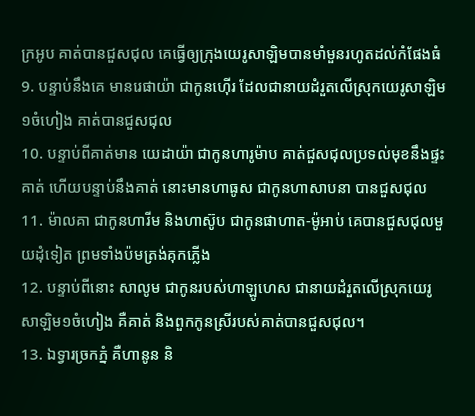ក្រអូប គាត់បានជួសជុល គេធ្វើឲ្យក្រុងយេរូសាឡិមបានមាំមួនរហូតដល់កំផែងធំ
9. បន្ទាប់នឹងគេ មានរេផាយ៉ា ជាកូនហ៊ើរ ដែលជានាយដំរួតលើស្រុកយេរូសាឡិម១ចំហៀង គាត់បានជួសជុល
10. បន្ទាប់ពីគាត់មាន យេដាយ៉ា ជាកូនហារូម៉ាប គាត់ជួសជុលប្រទល់មុខនឹងផ្ទះគាត់ ហើយបន្ទាប់នឹងគាត់ នោះមានហាធូស ជាកូនហាសាបនា បានជួសជុល
11. ម៉ាលគា ជាកូនហារីម និងហាស៊ូប ជាកូនផាហាត-ម៉ូអាប់ គេបានជួសជុលមួយដុំទៀត ព្រមទាំងប៉មត្រង់គុកភ្លើង
12. បន្ទាប់ពីនោះ សាលូម ជាកូនរបស់ហាឡូហេស ជានាយដំរួតលើស្រុកយេរូសាឡិម១ចំហៀង គឺគាត់ និងពួកកូនស្រីរបស់គាត់បានជួសជុល។
13. ឯទ្វារច្រកភ្នំ គឺហានូន និ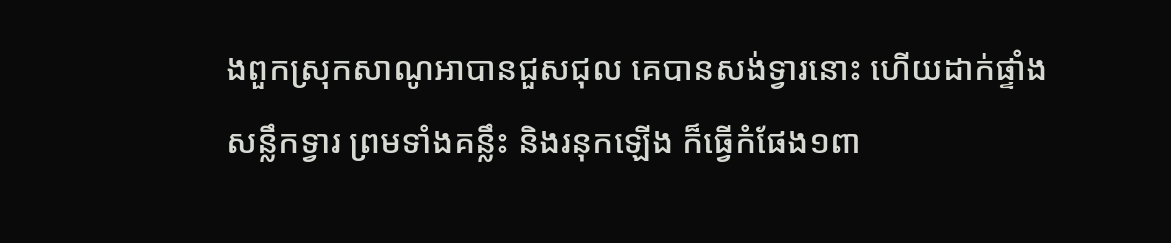ងពួកស្រុកសាណូអាបានជួសជុល គេបានសង់ទ្វារនោះ ហើយដាក់ផ្ទាំងសន្លឹកទ្វារ ព្រមទាំងគន្លឹះ និងរនុកឡើង ក៏ធ្វើកំផែង១ពា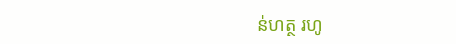ន់ហត្ថ រហូ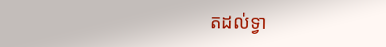តដល់ទ្វា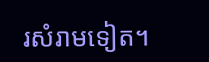រសំរាមទៀត។